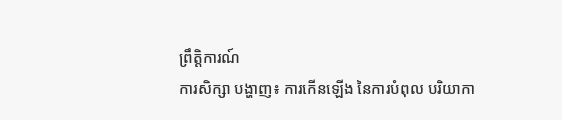ព្រឹត្តិការណ៍
ការសិក្សា បង្ហាញ៖ ការកើនឡើង នៃការបំពុល បរិយាកា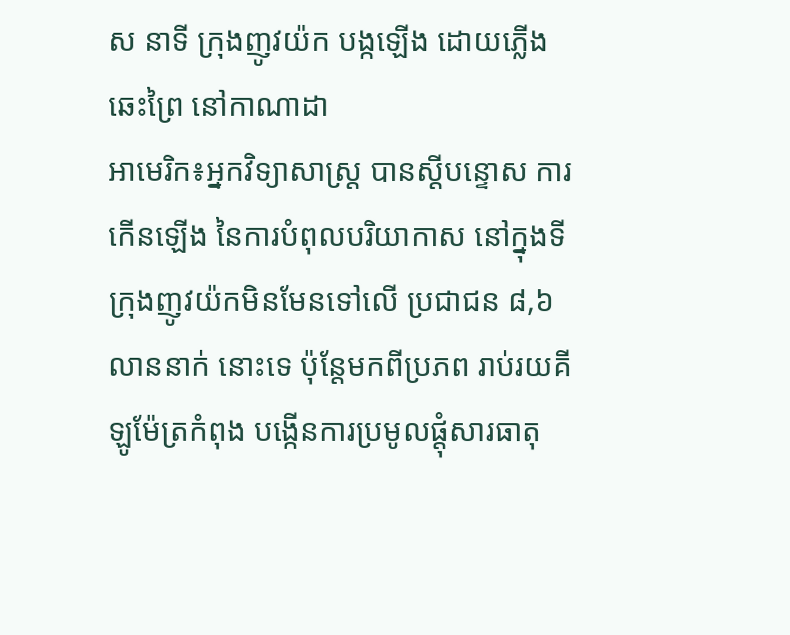ស នាទី ក្រុងញូវយ៉ក បង្កឡើង ដោយភ្លើង ឆេះព្រៃ នៅកាណាដា
អាមេរិក៖អ្នកវិទ្យាសាស្ត្រ បានស្តីបន្ទោស ការកើនឡើង នៃការបំពុលបរិយាកាស នៅក្នុងទីក្រុងញូវយ៉កមិនមែនទៅលើ ប្រជាជន ៨,៦ លាននាក់ នោះទេ ប៉ុន្តែមកពីប្រភព រាប់រយគីឡូម៉ែត្រកំពុង បង្កើនការប្រមូលផ្តុំសារធាតុ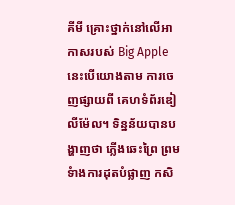គីមី គ្រោះថ្នាក់នៅលើអាកាសរបស់ Big Apple នេះបើយោងតាម ការចេញផ្សាយពី គេហទំព័រឌៀលីម៉ែល។ ទិន្នន័យបានបង្ហាញថា ភ្លើងឆេះព្រៃ ព្រមទំាងការដុតបំផ្លាញ កសិ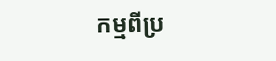កម្មពីប្រ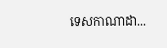ទេសកាណាដា...